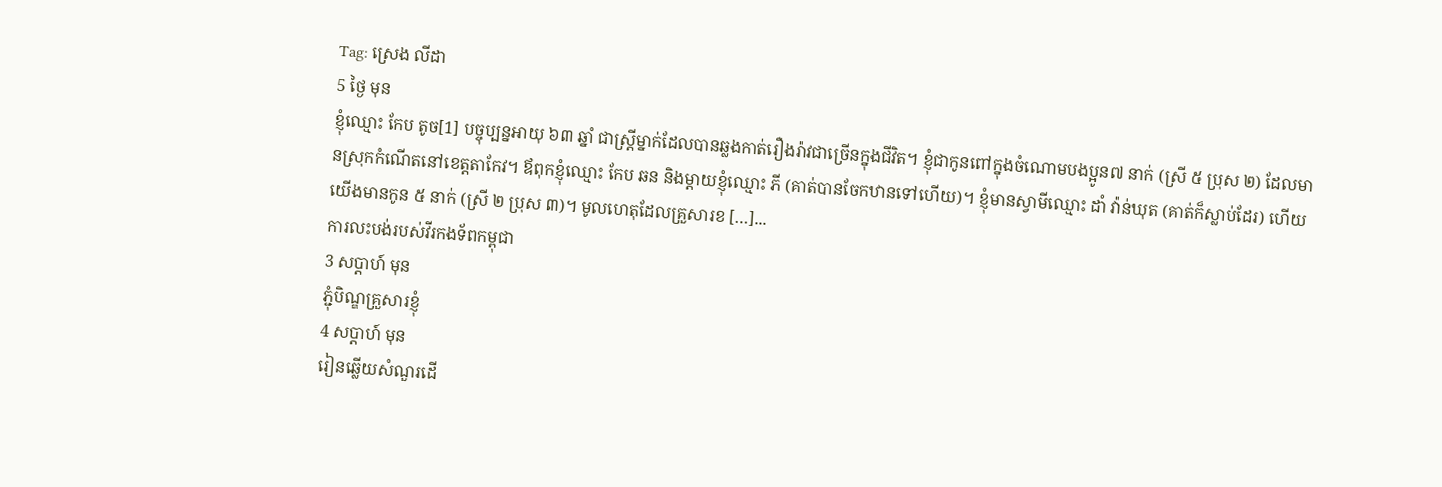Tag: ស្រេង លីដា
5 ថ្ងៃ មុន
ខ្ញុំឈ្មោះ កែប តូច[1] បច្ចុប្បន្នអាយុ ៦៣ ឆ្នាំ ជាស្ត្រីម្នាក់ដែលបានឆ្លងកាត់រឿងរ៉ាវជាច្រើនក្នុងជីវិត។ ខ្ញុំជាកូនពៅក្នុងចំណោមបងប្អូន៧ នាក់ (ស្រី ៥ ប្រុស ២) ដែលមានស្រុកកំណើតនៅខេត្តតាកែវ។ ឪពុកខ្ញុំឈ្មោះ កែប ឆន និងម្ដាយខ្ញុំឈ្មោះ ភី (គាត់បានចែកឋានទៅហើយ)។ ខ្ញុំមានស្វាមីឈ្មោះ ដាំ វ៉ាន់ឃុត (គាត់ក៏ស្លាប់ដែរ) ហើយយើងមានកូន ៥ នាក់ (ស្រី ២ ប្រុស ៣)។ មូលហេតុដែលគ្រួសារខ […]...
ការលះបង់របស់វីរកងទ័ពកម្ពុជា
3 សប្ដាហ៍ មុន
ភ្ជុំបិណ្ឌគ្រួសារខ្ញុំ
4 សប្ដាហ៍ មុន
រៀនឆ្លើយសំណួរដើ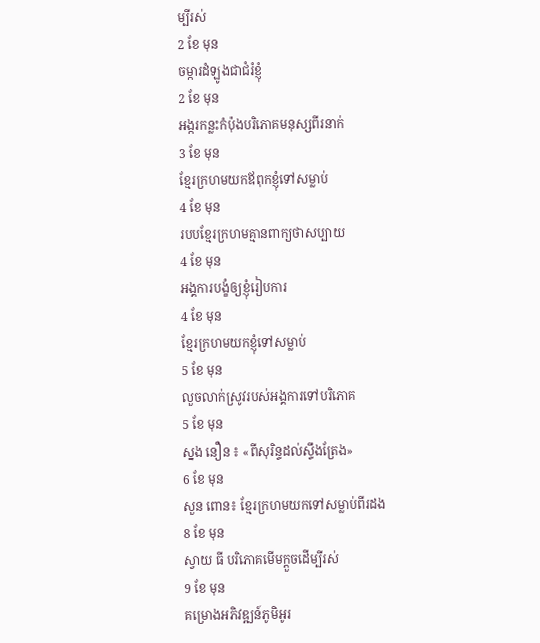ម្បីរស់
2 ខែ មុន
ចម្ការដំឡូងជាជំរំខ្ញុំ
2 ខែ មុន
អង្ករកន្លះកំប៉ុងបរិភោគមនុស្សពីរនាក់
3 ខែ មុន
ខ្មែរក្រហមយកឪពុកខ្ញុំទៅសម្លាប់
4 ខែ មុន
របបខ្មែរក្រហមគ្មានពាក្យថាសប្បាយ
4 ខែ មុន
អង្គការបង្ខំឲ្យខ្ញុំរៀបការ
4 ខែ មុន
ខ្មែរក្រហមយកខ្ញុំទៅសម្លាប់
5 ខែ មុន
លួចលាក់ស្រូវរបស់អង្គការទៅបរិភោគ
5 ខែ មុន
ស្នង នឿន ៖ «ពីសុរិន្ទដល់ស្ទឹងត្រែង»
6 ខែ មុន
សួន ពោន៖ ខ្មែរក្រហមយកទៅសម្លាប់ពីរដង
8 ខែ មុន
ស្វាយ ធី បរិភោគមើមក្ដួចដើម្បីរស់
9 ខែ មុន
គម្រោងអភិវឌ្ឍន៍ភូមិអូរ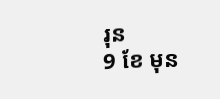រុន
9 ខែ មុន